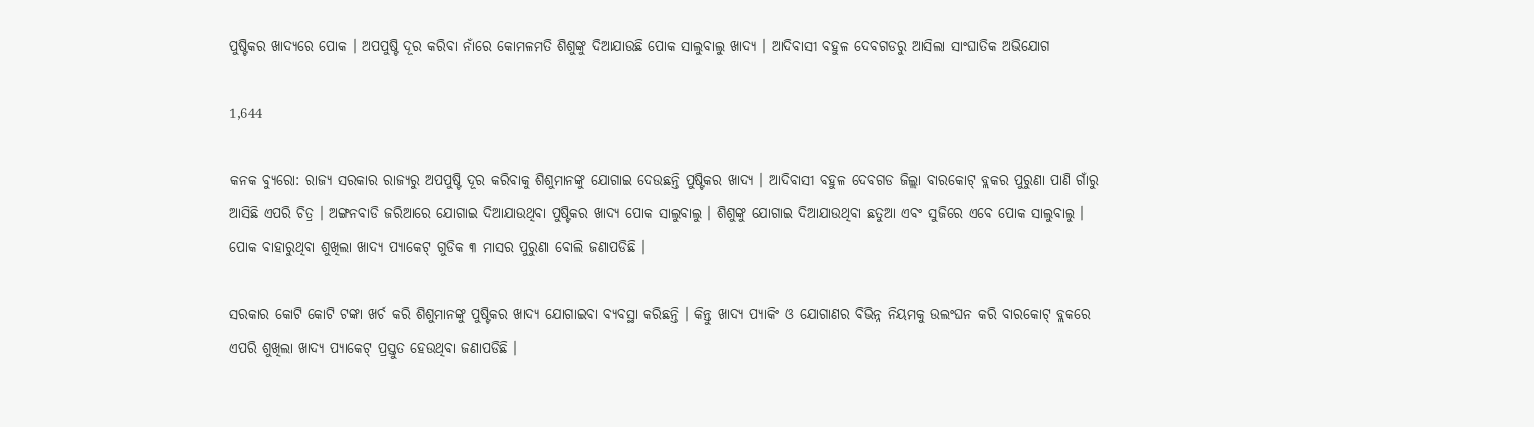ପୁଷ୍ଟିକର ଖାଦ୍ୟରେ ପୋକ । ଅପପୁଷ୍ଟି ଦୂର କରିବା ନାଁରେ କୋମଳମତି ଶିଶୁଙ୍କୁ ଦିଆଯାଉଛି ପୋକ ସାଲୁବାଲୁ ଖାଦ୍ୟ । ଆଦିବାସୀ ବହୁଳ ଦେବଗଡରୁ ଆସିଲା ସାଂଘାତିକ ଅଭିଯୋଗ

1,644

କନକ ବ୍ୟୁରୋ: ରାଜ୍ୟ ସରକାର ରାଜ୍ୟରୁ ଅପପୁଷ୍ଟି ଦୂର କରିବାକୁ ଶିଶୁମାନଙ୍କୁ ଯୋଗାଇ ଦେଉଛନ୍ତି ପୁଷ୍ଟିକର ଖାଦ୍ୟ । ଆଦିବାସୀ ବହୁଳ ଦେବଗଡ ଜିଲ୍ଲା ବାରକୋଟ୍ ବ୍ଲକର ପୁରୁଣା ପାଣି ଗାଁରୁ ଆସିଛି ଏପରି ଚିତ୍ର । ଅଙ୍ଗନବାଡି ଜରିଆରେ ଯୋଗାଇ ଦିଆଯାଉଥିବା ପୁଷ୍ଟିକର ଖାଦ୍ୟ ପୋକ ସାଲୁବାଲୁ । ଶିଶୁଙ୍କୁ ଯୋଗାଇ ଦିଆଯାଉଥିବା ଛତୁଆ ଏବଂ ସୁଜିରେ ଏବେ ପୋକ ସାଲୁବାଲୁ । ପୋକ ବାହାରୁଥିବା ଶୁଖିଲା ଖାଦ୍ୟ ପ୍ୟାକେଟ୍ ଗୁଡିକ ୩ ମାସର ପୁରୁଣା ବୋଲି ଜଣାପଡିଛି ।

ସରକାର କୋଟି କୋଟି ଟଙ୍କା ଖର୍ଚ କରି ଶିଶୁମାନଙ୍କୁ ପୁଷ୍ଟିକର ଖାଦ୍ୟ ଯୋଗାଇବା ବ୍ୟବସ୍ଥା କରିଛନ୍ତି । କିନ୍ତୁ ଖାଦ୍ୟ ପ୍ୟାକିଂ ଓ ଯୋଗାଣର ବିଭିନ୍ନ ନିୟମକୁ ଉଲଂଘନ କରି ବାରକୋଟ୍ ବ୍ଲକରେ ଏପରି ଶୁଖିଲା ଖାଦ୍ୟ ପ୍ୟାକେଟ୍ ପ୍ରସ୍ତୁତ ହେଉଥିବା ଜଣାପଡିଛି ।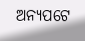ଅନ୍ୟପଟେ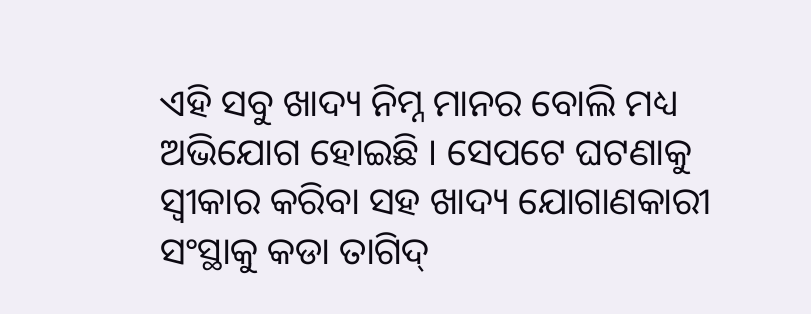ଏହି ସବୁ ଖାଦ୍ୟ ନିମ୍ନ ମାନର ବୋଲି ମଧ୍ୟ ଅଭିଯୋଗ ହୋଇଛି । ସେପଟେ ଘଟଣାକୁ ସ୍ୱୀକାର କରିବା ସହ ଖାଦ୍ୟ ଯୋଗାଣକାରୀ ସଂସ୍ଥାକୁ କଡା ତାଗିଦ୍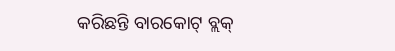କରିଛନ୍ତି ବାରକୋଟ୍ ବ୍ଲକ୍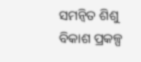ସମନ୍ୱିତ ଶିଶୁ ବିକାଶ ପ୍ରକଳ୍ପ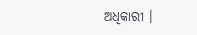ଅଧିକାରୀ ।